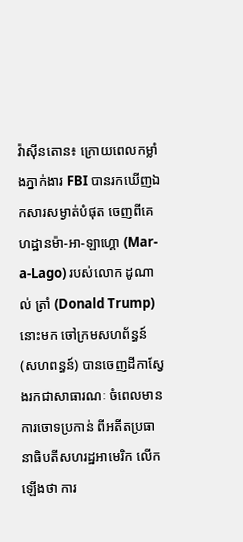វ៉ាស៊ីនតោន៖ ក្រោយពេលកម្លាំងភ្នាក់ងារ FBI បានរកឃើញឯកសារសម្ងាត់បំផុត ចេញពីគេហដ្ឋានម៉ា-អា-ឡាហ្គោ (Mar-a-Lago) របស់លោក ដូណាល់ ត្រាំ (Donald Trump) នោះមក ចៅក្រមសហព័ន្ធន៍ (សហពន្ធន៍) បានចេញដីកាស្វែងរកជាសាធារណៈ ចំពេលមានការចោទប្រកាន់ ពីអតីតប្រធានាធិបតីសហរដ្ឋអាមេរិក លើកឡើងថា ការ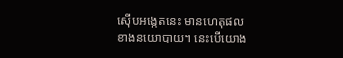ស៊ើបអង្កេតនេះ មានហេតុផលខាងនយោបាយ។ នេះបើយោង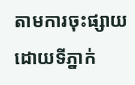តាមការចុះផ្សាយដោយទីភ្នាក់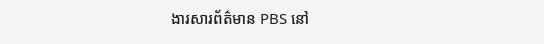ងារសារព័ត៌មាន PBS នៅ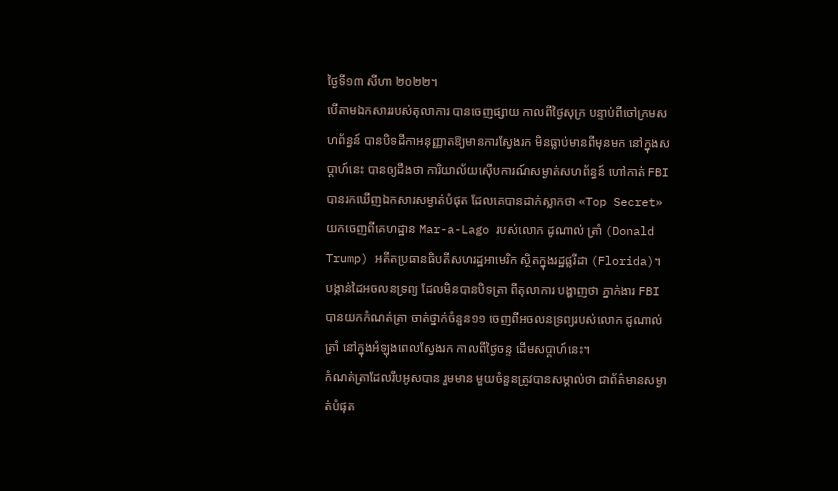ថ្ងៃទី១៣ សីហា ២០២២។
បើតាមឯកសាររបស់តុលាការ បានចេញផ្សាយ កាលពីថ្ងៃសុក្រ បន្ទាប់ពីចៅក្រមសហព័ន្ធន៍ បានបិទដីកាអនុញ្ញាតឱ្យមានការស្វែងរក មិនធ្លាប់មានពីមុនមក នៅក្នុងសប្តាហ៍នេះ បានឲ្យដឹងថា ការិយាល័យស៊ើបការណ៍សម្ងាត់សហព័ន្ធន៍ ហៅកាត់ FBI បានរកឃើញឯកសារសម្ងាត់បំផុត ដែលគេបានដាក់ស្លាកថា «Top Secret» យកចេញពីគេហដ្ឋាន Mar-a-Lago របស់លោក ដូណាល់ ត្រាំ (Donald Trump) អតីតប្រធានធិបតីសហរដ្ឋអាមេរិក ស្ថិតក្នុងរដ្ឋផ្លរីដា (Florida)។
បង្កាន់ដៃអចលនទ្រព្យ ដែលមិនបានបិទត្រា ពីតុលាការ បង្ហាញថា ភ្នាក់ងារ FBI បានយកកំណត់ត្រា ចាត់ថ្នាក់ចំនួន១១ ចេញពីអចលនទ្រព្យរបស់លោក ដូណាល់ ត្រាំ នៅក្នុងអំឡុងពេលស្វែងរក កាលពីថ្ងៃចន្ទ ដើមសប្ដាហ៍នេះ។
កំណត់ត្រាដែលរឹបអូសបាន រួមមាន មួយចំនួនត្រូវបានសម្គាល់ថា ជាព័ត៌មានសម្ងាត់បំផុត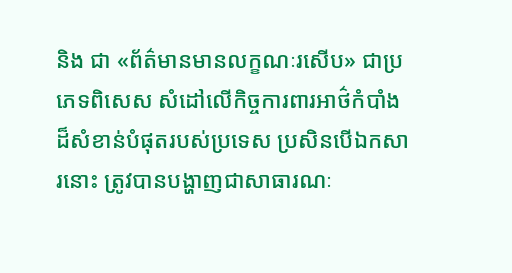និង ជា «ព័ត៌មានមានលក្ខណៈរសើប» ជាប្រភេទពិសេស សំដៅលើកិច្ចការពារអាថ៌កំបាំងដ៏សំខាន់បំផុតរបស់ប្រទេស ប្រសិនបើឯកសារនោះ ត្រូវបានបង្ហាញជាសាធារណៈ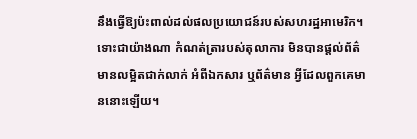នឹងធ្វើឱ្យប៉ះពាល់ដល់ផលប្រយោជន៍របស់សហរដ្ឋអាមេរិក។ ទោះជាយ៉ាងណា កំណត់ត្រារបស់តុលាការ មិនបានផ្តល់ព័ត៌មានលម្អិតជាក់លាក់ អំពីឯកសារ ឬព័ត៌មាន អ្វីដែលពួកគេមាននោះឡើយ។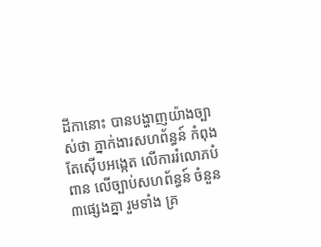ដីកានោះ បានបង្ហាញយ៉ាងច្បាស់ថា ភ្នាក់ងារសហព័ន្ធន៍ កំពុងតែស៊ើបអង្កេត លើការរំលោភបំពាន លើច្បាប់សហព័ន្ធន៍ ចំនួន៣ផ្សេងគ្នា រួមទាំង គ្រ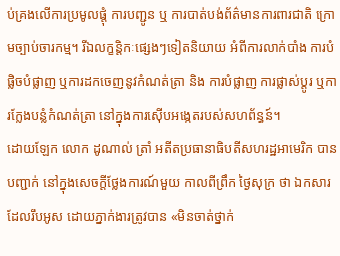ប់គ្រងលើការប្រមូលផ្តុំ ការបញ្ជូន ឬ ការបាត់បង់ព័ត៌មានការពារជាតិ ក្រោមច្បាប់ចារកម្ម។ រីឯលក្ខន្តិកៈផ្សេងៗទៀតនិយាយ អំពីការលាក់បាំង ការបំផ្លិចបំផ្លាញ ឬការដកចេញនូវកំណត់ត្រា និង ការបំផ្លាញ ការផ្លាស់ប្តូរ ឬការក្លែងបន្លំកំណត់ត្រា នៅក្នុងការស៊ើបអង្កេតរបស់សហព័ន្ធន៍។
ដោយឡែក លោក ដូណាល់ ត្រាំ អតីតប្រធានាធិបតីសហរដ្ឋអាមេរិក បានបញ្ជាក់ នៅក្នុងសេចក្តីថ្លែងការណ៍មួយ កាលពីព្រឹក ថ្ងៃសុក្រ ថា ឯកសារដែលរឹបអូស ដោយភ្នាក់ងារត្រូវបាន «មិនចាត់ថ្នាក់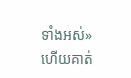ទាំងអស់» ហើយគាត់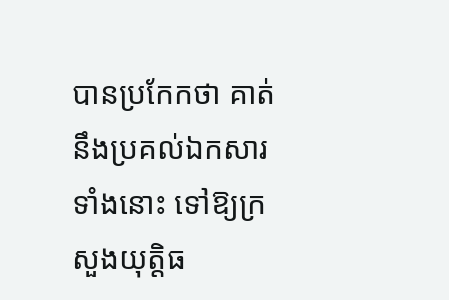បានប្រកែកថា គាត់នឹងប្រគល់ឯកសារទាំងនោះ ទៅឱ្យក្រសួងយុត្តិធ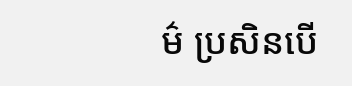ម៌ ប្រសិនបើ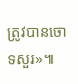ត្រូវបានចោទសួរ»៕